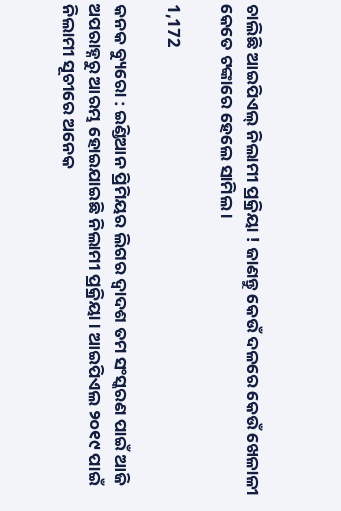ଚାଲିଛି ଆଇପିଏଲ୍ ନିଲାମୀ ପ୍ରକ୍ରିୟା ! ଜାଣନ୍ତୁ କେଉଁ ଦଳରେ କେଉଁ ଖେଳାଳୀ କେତେ ଟଙ୍କାରେ ହେଲେ ସାମିଲ ।

1,172

କନକ ବ୍ୟୁରୋ : ଇଣ୍ଡିଆନ ପ୍ରିମିୟର ଲିଗର ଦ୍ୱାଦଶ ତମ ସଂସ୍କରଣ ପାଇଁ ଆଜି ଅପରାହ୍ନରୁ ଆରମ୍ଭ ହୋଇଯାଇଛି ନିଲାମୀ ପ୍ରକ୍ରିୟା । ଆଇପିଏଲ ୨୦୧୯ ପାଇଁ ନିଲାମୀ ସୂଚୀରେ ଅନେକ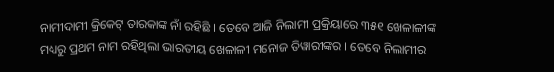ନାମୀଦାମୀ କ୍ରିକେଟ୍ ତାରକାଙ୍କ ନାଁ ରହିଛି । ତେବେ ଆଜି ନିଲାମୀ ପ୍ରକ୍ରିୟାରେ ୩୫୧ ଖେଳାଳୀଙ୍କ ମଧ୍ୟରୁ ପ୍ରଥମ ନାମ ରହିଥିଲା ଭାରତୀୟ ଖେଳାଳୀ ମନୋଜ ତିୱାରୀଙ୍କର । ତେବେ ନିଲାମୀର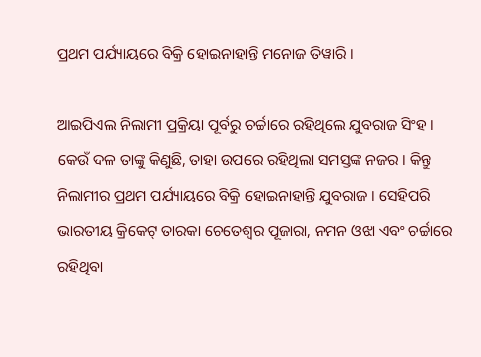ପ୍ରଥମ ପର୍ଯ୍ୟାୟରେ ବିକ୍ରି ହୋଇନାହାନ୍ତି ମନୋଜ ତିୱାରି ।

ଆଇପିଏଲ ନିଲାମୀ ପ୍ରକ୍ରିୟା ପୂର୍ବରୁ ଚର୍ଚ୍ଚାରେ ରହିଥିଲେ ଯୁବରାଜ ସିଂହ । କେଉଁ ଦଳ ତାଙ୍କୁ କିଣୁଛି, ତାହା ଉପରେ ରହିଥିଲା ସମସ୍ତଙ୍କ ନଜର । କିନ୍ତୁ ନିଲାମୀର ପ୍ରଥମ ପର୍ଯ୍ୟାୟରେ ବିକ୍ରି ହୋଇନାହାନ୍ତି ଯୁବରାଜ । ସେହିପରି ଭାରତୀୟ କ୍ରିକେଟ୍ ତାରକା ଚେତେଶ୍ୱର ପୂଜାରା, ନମନ ଓଝା ଏବଂ ଚର୍ଚ୍ଚାରେ ରହିଥିବା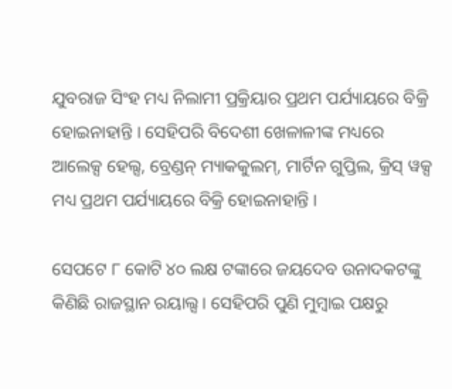ଯୁବରାଜ ସିଂହ ମଧ୍ୟ ନିଲାମୀ ପ୍ରକ୍ରିୟାର ପ୍ରଥମ ପର୍ଯ୍ୟାୟରେ ବିକ୍ରି ହୋଇନାହାନ୍ତି । ସେହିପରି ବିଦେଶୀ ଖେଳାଳୀଙ୍କ ମଧ୍ୟରେ ଆଲେକ୍ସ ହେଲ୍ସ, ବ୍ରେଣ୍ଡନ୍ ମ୍ୟାକକୁଲମ୍, ମାର୍ଟିନ ଗୁପ୍ତିଲ, କ୍ରିସ୍ ୱକ୍ସ ମଧ୍ୟ ପ୍ରଥମ ପର୍ଯ୍ୟାୟରେ ବିକ୍ରି ହୋଇନାହାନ୍ତି ।

ସେପଟେ ୮ କୋଟି ୪୦ ଲକ୍ଷ ଟଙ୍କାରେ ଜୟଦେବ ଉନାଦକଟଙ୍କୁ କିଣିଛି ରାଜସ୍ଥାନ ରୟାଲ୍ସ । ସେହିପରି ପୁଣି ମୁମ୍ବାଇ ପକ୍ଷରୁ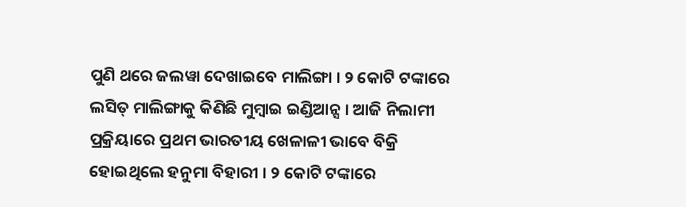ପୁଣି ଥରେ ଜଲୱା ଦେଖାଇବେ ମାଲିଙ୍ଗା । ୨ କୋଟି ଟଙ୍କାରେ ଲସିତ୍ ମାଲିଙ୍ଗାକୁ କିଣିଛି ମୁମ୍ବାଇ ଇଣ୍ଡିଆନ୍ସ । ଆଜି ନିଲାମୀ ପ୍ରକ୍ରିୟାରେ ପ୍ରଥମ ଭାରତୀୟ ଖେଳାଳୀ ଭାବେ ବିକ୍ରି ହୋଇଥିଲେ ହନୁମା ବିହାରୀ । ୨ କୋଟି ଟଙ୍କାରେ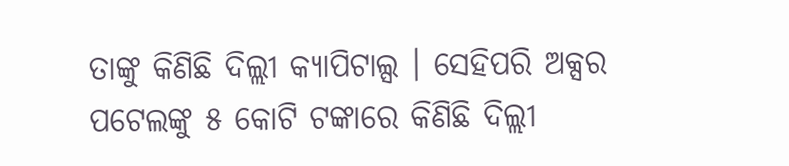ତାଙ୍କୁ କିଣିଛି ଦିଲ୍ଲୀ କ୍ୟାପିଟାଲ୍ସ । ସେହିପରି ଅକ୍ସର ପଟେଲଙ୍କୁ ୫ କୋଟି ଟଙ୍କାରେ କିଣିଛି ଦିଲ୍ଲୀ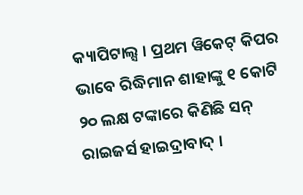କ୍ୟାପିଟାଲ୍ସ । ପ୍ରଥମ ୱିକେଟ୍ କିପର ଭାବେ ରିଦ୍ଧିମାନ ଶାହାଙ୍କୁ ୧ କୋଟି ୨୦ ଲକ୍ଷ ଟଙ୍କାରେ କିଣିଛି ସନ୍ ରାଇଜର୍ସ ହାଇଦ୍ରାବାଦ୍ ।